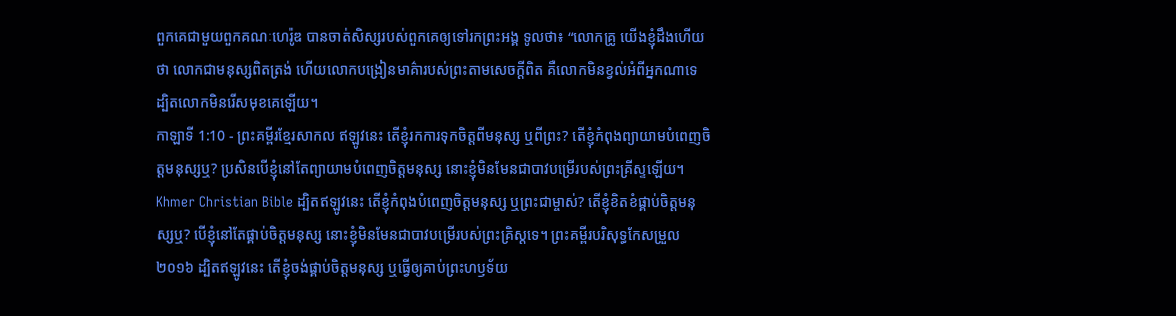ពួកគេជាមួយពួកគណៈហេរ៉ូឌ បានចាត់សិស្សរបស់ពួកគេឲ្យទៅរកព្រះអង្គ ទូលថា៖ “លោកគ្រូ យើងខ្ញុំដឹងហើយថា លោកជាមនុស្សពិតត្រង់ ហើយលោកបង្រៀនមាគ៌ារបស់ព្រះតាមសេចក្ដីពិត គឺលោកមិនខ្វល់អំពីអ្នកណាទេ ដ្បិតលោកមិនរើសមុខគេឡើយ។
កាឡាទី 1:10 - ព្រះគម្ពីរខ្មែរសាកល ឥឡូវនេះ តើខ្ញុំរកការទុកចិត្តពីមនុស្ស ឬពីព្រះ? តើខ្ញុំកំពុងព្យាយាមបំពេញចិត្តមនុស្សឬ? ប្រសិនបើខ្ញុំនៅតែព្យាយាមបំពេញចិត្តមនុស្ស នោះខ្ញុំមិនមែនជាបាវបម្រើរបស់ព្រះគ្រីស្ទឡើយ។ Khmer Christian Bible ដ្បិតឥឡូវនេះ តើខ្ញុំកំពុងបំពេញចិត្ដមនុស្ស ឬព្រះជាម្ចាស់? តើខ្ញុំខិតខំផ្គាប់ចិត្ដមនុស្សឬ? បើខ្ញុំនៅតែផ្គាប់ចិត្តមនុស្ស នោះខ្ញុំមិនមែនជាបាវបម្រើរបស់ព្រះគ្រិស្ដទេ។ ព្រះគម្ពីរបរិសុទ្ធកែសម្រួល ២០១៦ ដ្បិតឥឡូវនេះ តើខ្ញុំចង់ផ្គាប់ចិត្តមនុស្ស ឬធ្វើឲ្យគាប់ព្រះហឫទ័យ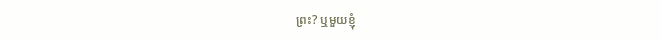ព្រះ? ឬមួយខ្ញុំ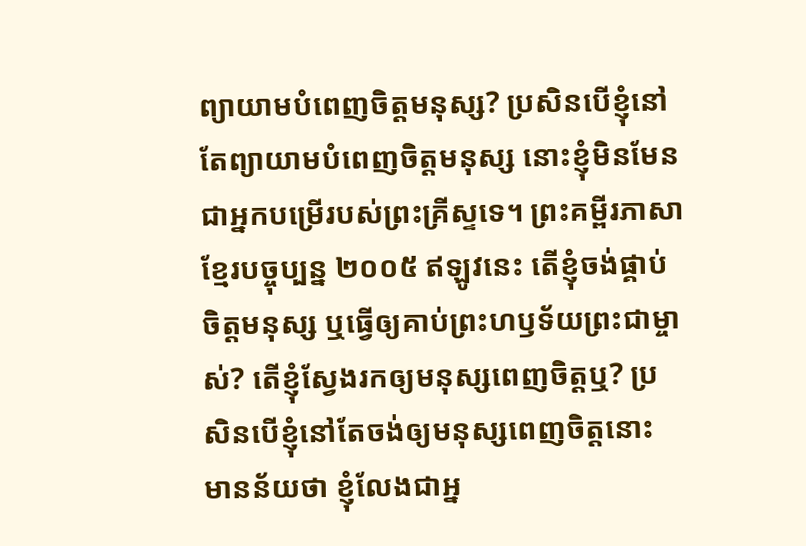ព្យាយាមបំពេញចិត្តមនុស្ស? ប្រសិនបើខ្ញុំនៅតែព្យាយាមបំពេញចិត្តមនុស្ស នោះខ្ញុំមិនមែនជាអ្នកបម្រើរបស់ព្រះគ្រីស្ទទេ។ ព្រះគម្ពីរភាសាខ្មែរបច្ចុប្បន្ន ២០០៥ ឥឡូវនេះ តើខ្ញុំចង់ផ្គាប់ចិត្តមនុស្ស ឬធ្វើឲ្យគាប់ព្រះហឫទ័យព្រះជាម្ចាស់? តើខ្ញុំស្វែងរកឲ្យមនុស្សពេញចិត្តឬ? ប្រសិនបើខ្ញុំនៅតែចង់ឲ្យមនុស្សពេញចិត្តនោះ មានន័យថា ខ្ញុំលែងជាអ្ន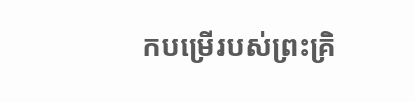កបម្រើរបស់ព្រះគ្រិ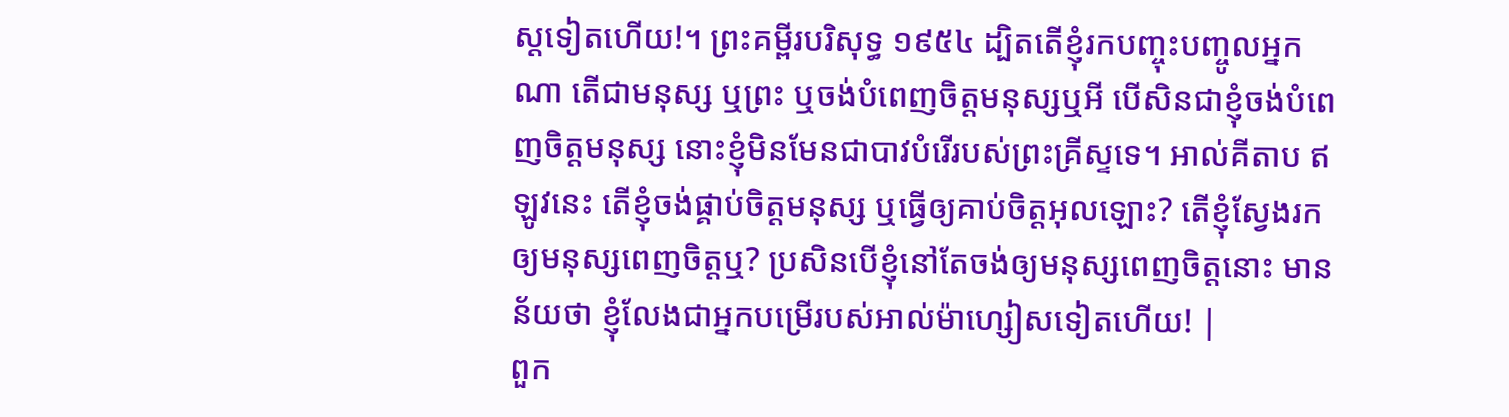ស្តទៀតហើយ!។ ព្រះគម្ពីរបរិសុទ្ធ ១៩៥៤ ដ្បិតតើខ្ញុំរកបញ្ចុះបញ្ចូលអ្នកណា តើជាមនុស្ស ឬព្រះ ឬចង់បំពេញចិត្តមនុស្សឬអី បើសិនជាខ្ញុំចង់បំពេញចិត្តមនុស្ស នោះខ្ញុំមិនមែនជាបាវបំរើរបស់ព្រះគ្រីស្ទទេ។ អាល់គីតាប ឥឡូវនេះ តើខ្ញុំចង់ផ្គាប់ចិត្ដមនុស្ស ឬធ្វើឲ្យគាប់ចិត្តអុលឡោះ? តើខ្ញុំស្វែងរកឲ្យមនុស្សពេញចិត្ដឬ? ប្រសិនបើខ្ញុំនៅតែចង់ឲ្យមនុស្សពេញចិត្ដនោះ មានន័យថា ខ្ញុំលែងជាអ្នកបម្រើរបស់អាល់ម៉ាហ្សៀសទៀតហើយ! |
ពួក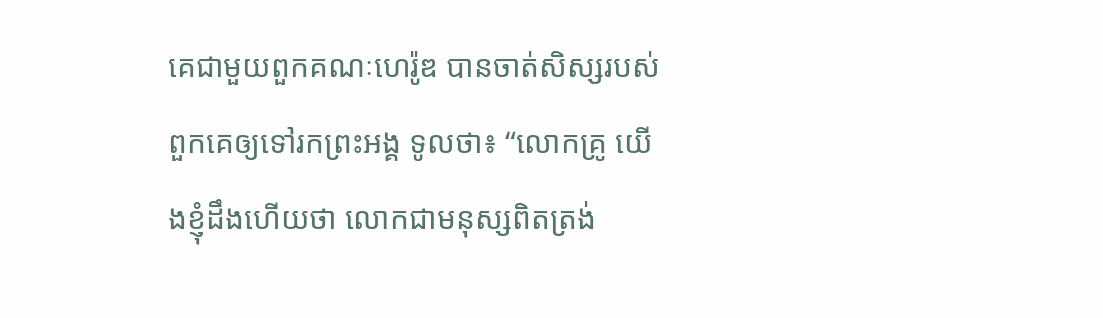គេជាមួយពួកគណៈហេរ៉ូឌ បានចាត់សិស្សរបស់ពួកគេឲ្យទៅរកព្រះអង្គ ទូលថា៖ “លោកគ្រូ យើងខ្ញុំដឹងហើយថា លោកជាមនុស្សពិតត្រង់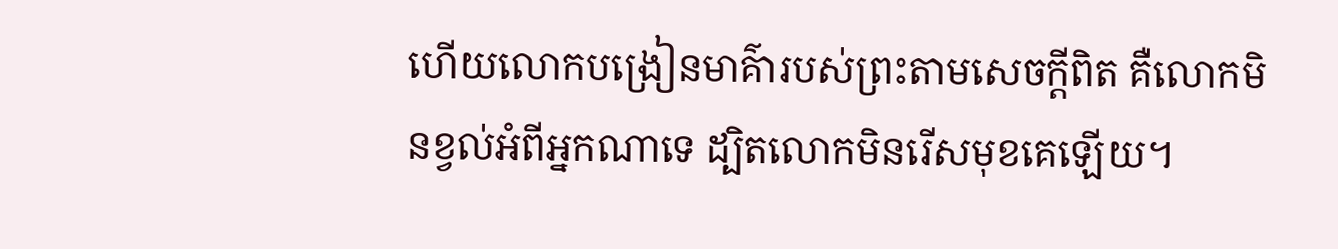ហើយលោកបង្រៀនមាគ៌ារបស់ព្រះតាមសេចក្ដីពិត គឺលោកមិនខ្វល់អំពីអ្នកណាទេ ដ្បិតលោកមិនរើសមុខគេឡើយ។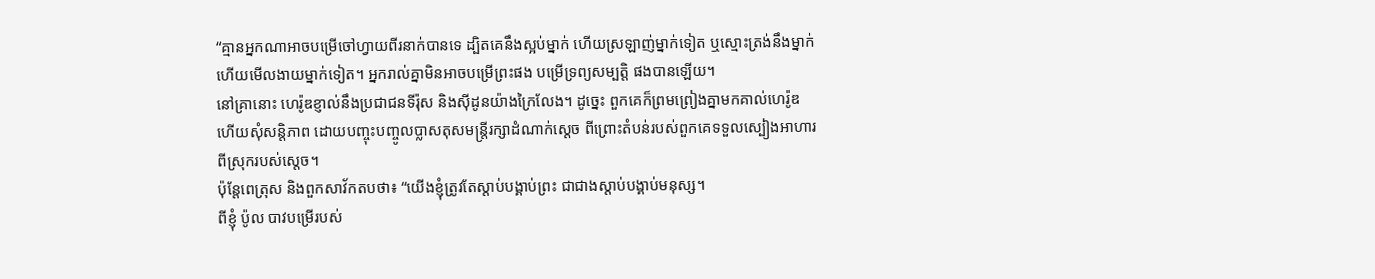“គ្មានអ្នកណាអាចបម្រើចៅហ្វាយពីរនាក់បានទេ ដ្បិតគេនឹងស្អប់ម្នាក់ ហើយស្រឡាញ់ម្នាក់ទៀត ឬស្មោះត្រង់នឹងម្នាក់ ហើយមើលងាយម្នាក់ទៀត។ អ្នករាល់គ្នាមិនអាចបម្រើព្រះផង បម្រើទ្រព្យសម្បត្តិ ផងបានឡើយ។
នៅគ្រានោះ ហេរ៉ូឌខ្ញាល់នឹងប្រជាជនទីរ៉ុស និងស៊ីដូនយ៉ាងក្រៃលែង។ ដូច្នេះ ពួកគេក៏ព្រមព្រៀងគ្នាមកគាល់ហេរ៉ូឌ ហើយសុំសន្តិភាព ដោយបញ្ចុះបញ្ចូលប្លាសតុសមន្ត្រីរក្សាដំណាក់ស្ដេច ពីព្រោះតំបន់របស់ពួកគេទទួលស្បៀងអាហារពីស្រុករបស់ស្ដេច។
ប៉ុន្តែពេត្រុស និងពួកសាវ័កតបថា៖ “យើងខ្ញុំត្រូវតែស្ដាប់បង្គាប់ព្រះ ជាជាងស្ដាប់បង្គាប់មនុស្ស។
ពីខ្ញុំ ប៉ូល បាវបម្រើរបស់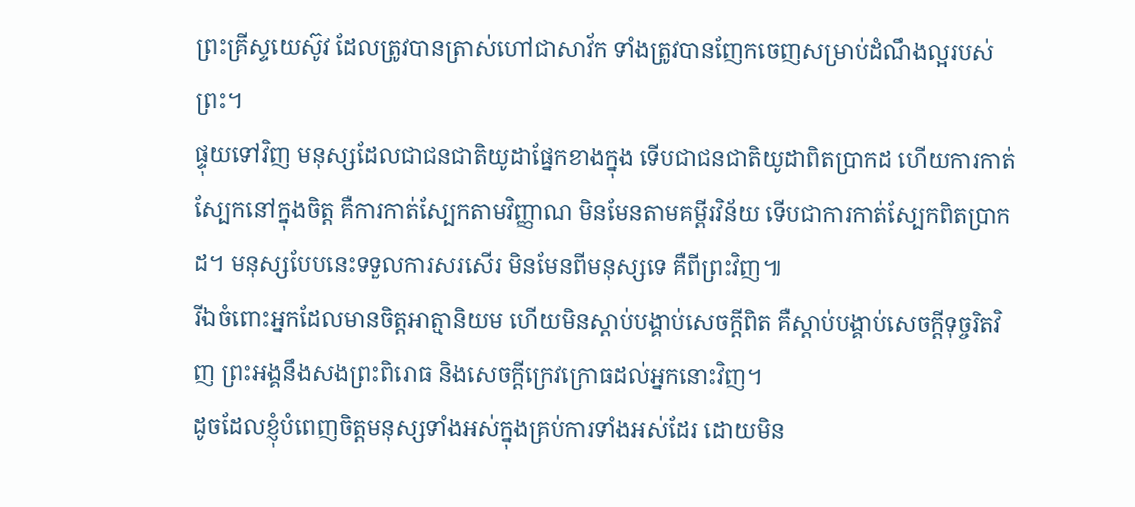ព្រះគ្រីស្ទយេស៊ូវ ដែលត្រូវបានត្រាស់ហៅជាសាវ័ក ទាំងត្រូវបានញែកចេញសម្រាប់ដំណឹងល្អរបស់ព្រះ។
ផ្ទុយទៅវិញ មនុស្សដែលជាជនជាតិយូដាផ្នែកខាងក្នុង ទើបជាជនជាតិយូដាពិតប្រាកដ ហើយការកាត់ស្បែកនៅក្នុងចិត្ត គឺការកាត់ស្បែកតាមវិញ្ញាណ មិនមែនតាមគម្ពីរវិន័យ ទើបជាការកាត់ស្បែកពិតប្រាកដ។ មនុស្សបែបនេះទទួលការសរសើរ មិនមែនពីមនុស្សទេ គឺពីព្រះវិញ៕
រីឯចំពោះអ្នកដែលមានចិត្តអាត្មានិយម ហើយមិនស្ដាប់បង្គាប់សេចក្ដីពិត គឺស្ដាប់បង្គាប់សេចក្ដីទុច្ចរិតវិញ ព្រះអង្គនឹងសងព្រះពិរោធ និងសេចក្ដីក្រេវក្រោធដល់អ្នកនោះវិញ។
ដូចដែលខ្ញុំបំពេញចិត្តមនុស្សទាំងអស់ក្នុងគ្រប់ការទាំងអស់ដែរ ដោយមិន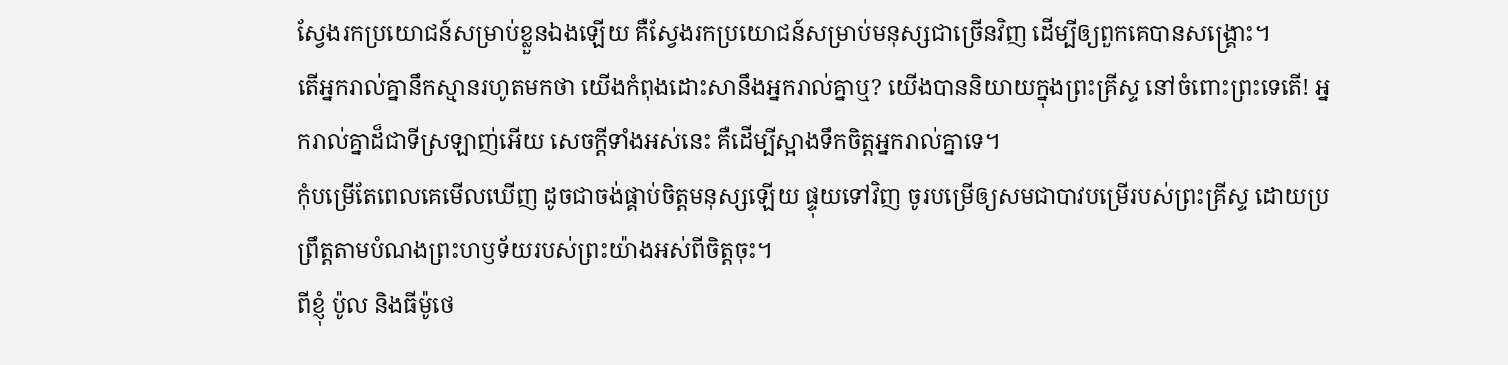ស្វែងរកប្រយោជន៍សម្រាប់ខ្លួនឯងឡើយ គឺស្វែងរកប្រយោជន៍សម្រាប់មនុស្សជាច្រើនវិញ ដើម្បីឲ្យពួកគេបានសង្គ្រោះ។
តើអ្នករាល់គ្នានឹកស្មានរហូតមកថា យើងកំពុងដោះសានឹងអ្នករាល់គ្នាឬ? យើងបាននិយាយក្នុងព្រះគ្រីស្ទ នៅចំពោះព្រះទេតើ! អ្នករាល់គ្នាដ៏ជាទីស្រឡាញ់អើយ សេចក្ដីទាំងអស់នេះ គឺដើម្បីស្អាងទឹកចិត្តអ្នករាល់គ្នាទេ។
កុំបម្រើតែពេលគេមើលឃើញ ដូចជាចង់ផ្គាប់ចិត្តមនុស្សឡើយ ផ្ទុយទៅវិញ ចូរបម្រើឲ្យសមជាបាវបម្រើរបស់ព្រះគ្រីស្ទ ដោយប្រព្រឹត្តតាមបំណងព្រះហឫទ័យរបស់ព្រះយ៉ាងអស់ពីចិត្តចុះ។
ពីខ្ញុំ ប៉ូល និងធីម៉ូថេ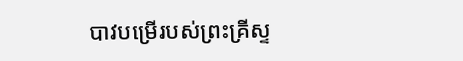បាវបម្រើរបស់ព្រះគ្រីស្ទ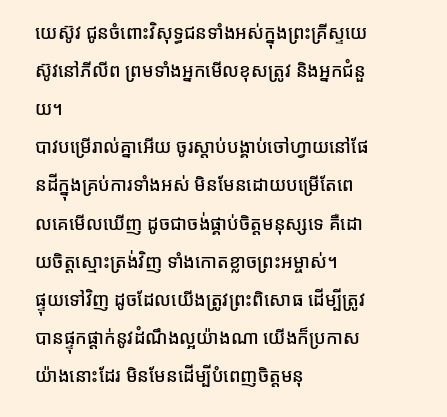យេស៊ូវ ជូនចំពោះវិសុទ្ធជនទាំងអស់ក្នុងព្រះគ្រីស្ទយេស៊ូវនៅភីលីព ព្រមទាំងអ្នកមើលខុសត្រូវ និងអ្នកជំនួយ។
បាវបម្រើរាល់គ្នាអើយ ចូរស្ដាប់បង្គាប់ចៅហ្វាយនៅផែនដីក្នុងគ្រប់ការទាំងអស់ មិនមែនដោយបម្រើតែពេលគេមើលឃើញ ដូចជាចង់ផ្គាប់ចិត្តមនុស្សទេ គឺដោយចិត្តស្មោះត្រង់វិញ ទាំងកោតខ្លាចព្រះអម្ចាស់។
ផ្ទុយទៅវិញ ដូចដែលយើងត្រូវព្រះពិសោធ ដើម្បីត្រូវបានផ្ទុកផ្ដាក់នូវដំណឹងល្អយ៉ាងណា យើងក៏ប្រកាសយ៉ាងនោះដែរ មិនមែនដើម្បីបំពេញចិត្តមនុ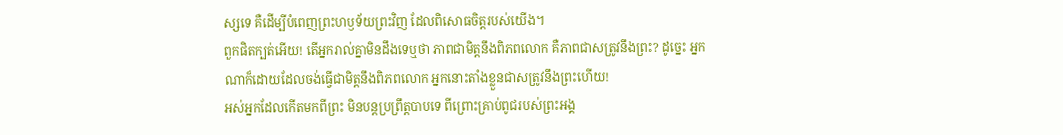ស្សទេ គឺដើម្បីបំពេញព្រះហឫទ័យព្រះវិញ ដែលពិសោធចិត្តរបស់យើង។
ពួកផិតក្បត់អើយ! តើអ្នករាល់គ្នាមិនដឹងទេឬថា ភាពជាមិត្តនឹងពិភពលោក គឺភាពជាសត្រូវនឹងព្រះ? ដូច្នេះ អ្នកណាក៏ដោយដែលចង់ធ្វើជាមិត្តនឹងពិភពលោក អ្នកនោះតាំងខ្លួនជាសត្រូវនឹងព្រះហើយ!
អស់អ្នកដែលកើតមកពីព្រះ មិនបន្តប្រព្រឹត្តបាបទេ ពីព្រោះគ្រាប់ពូជរបស់ព្រះអង្គ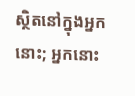ស្ថិតនៅក្នុងអ្នកនោះ; អ្នកនោះ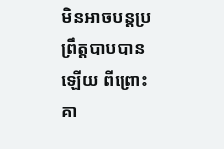មិនអាចបន្តប្រព្រឹត្តបាបបានឡើយ ពីព្រោះគា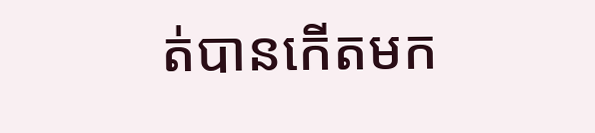ត់បានកើតមក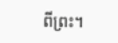ពីព្រះ។